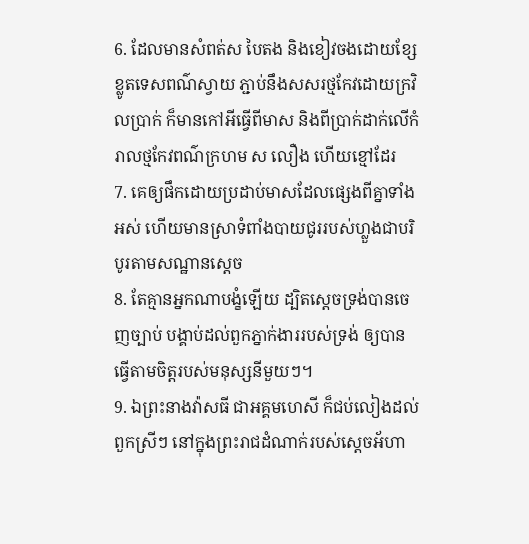6. ដែលមានសំពត់ស បៃតង និងខៀវចងដោយខ្សែខ្លូតទេសពណ៌ស្វាយ ភ្ជាប់នឹងសសរថ្មកែវដោយក្រវិលប្រាក់ ក៏មានកៅអីធ្វើពីមាស និងពីប្រាក់ដាក់លើកំរាលថ្មកែវពណ៌ក្រហម ស លឿង ហើយខ្មៅដែរ
7. គេឲ្យផឹកដោយប្រដាប់មាសដែលផ្សេងពីគ្នាទាំងអស់ ហើយមានស្រាទំពាំងបាយជូររបស់ហ្លួងជាបរិបូរតាមសណ្ឋានស្តេច
8. តែគ្មានអ្នកណាបង្ខំឡើយ ដ្បិតស្តេចទ្រង់បានចេញច្បាប់ បង្គាប់ដល់ពួកភ្នាក់ងាររបស់ទ្រង់ ឲ្យបានធ្វើតាមចិត្តរបស់មនុស្សនីមួយៗ។
9. ឯព្រះនាងវ៉ាសធី ជាអគ្គមហេសី ក៏ជប់លៀងដល់ពួកស្រីៗ នៅក្នុងព្រះរាជដំណាក់របស់ស្តេចអ័ហា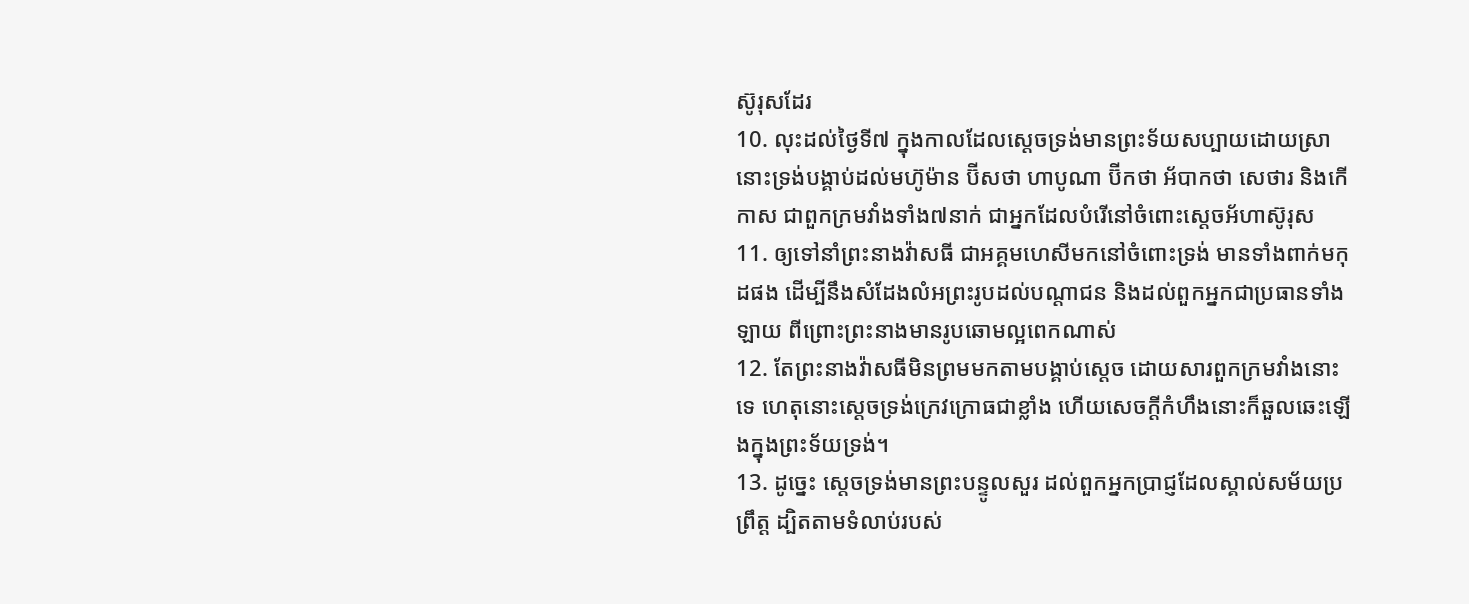ស៊ូរុសដែរ
10. លុះដល់ថ្ងៃទី៧ ក្នុងកាលដែលស្តេចទ្រង់មានព្រះទ័យសប្បាយដោយស្រា នោះទ្រង់បង្គាប់ដល់មហ៊ូម៉ាន ប៊ីសថា ហាបូណា ប៊ីកថា អ័បាកថា សេថារ និងកើកាស ជាពួកក្រមវាំងទាំង៧នាក់ ជាអ្នកដែលបំរើនៅចំពោះស្តេចអ័ហាស៊ូរុស
11. ឲ្យទៅនាំព្រះនាងវ៉ាសធី ជាអគ្គមហេសីមកនៅចំពោះទ្រង់ មានទាំងពាក់មកុដផង ដើម្បីនឹងសំដែងលំអព្រះរូបដល់បណ្តាជន និងដល់ពួកអ្នកជាប្រធានទាំងឡាយ ពីព្រោះព្រះនាងមានរូបឆោមល្អពេកណាស់
12. តែព្រះនាងវ៉ាសធីមិនព្រមមកតាមបង្គាប់ស្តេច ដោយសារពួកក្រមវាំងនោះទេ ហេតុនោះស្តេចទ្រង់ក្រេវក្រោធជាខ្លាំង ហើយសេចក្ដីកំហឹងនោះក៏ឆួលឆេះឡើងក្នុងព្រះទ័យទ្រង់។
13. ដូច្នេះ ស្តេចទ្រង់មានព្រះបន្ទូលសួរ ដល់ពួកអ្នកប្រាជ្ញដែលស្គាល់សម័យប្រព្រឹត្ត ដ្បិតតាមទំលាប់របស់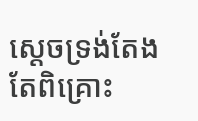ស្តេចទ្រង់តែងតែពិគ្រោះ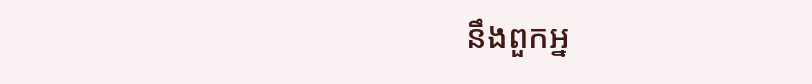នឹងពួកអ្ន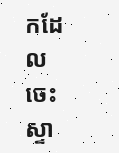កដែលចេះស្ទា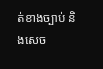ត់ខាងច្បាប់ និងសេច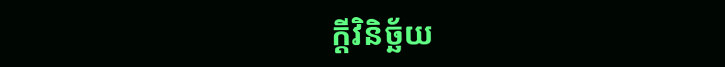ក្ដីវិនិច្ឆ័យ